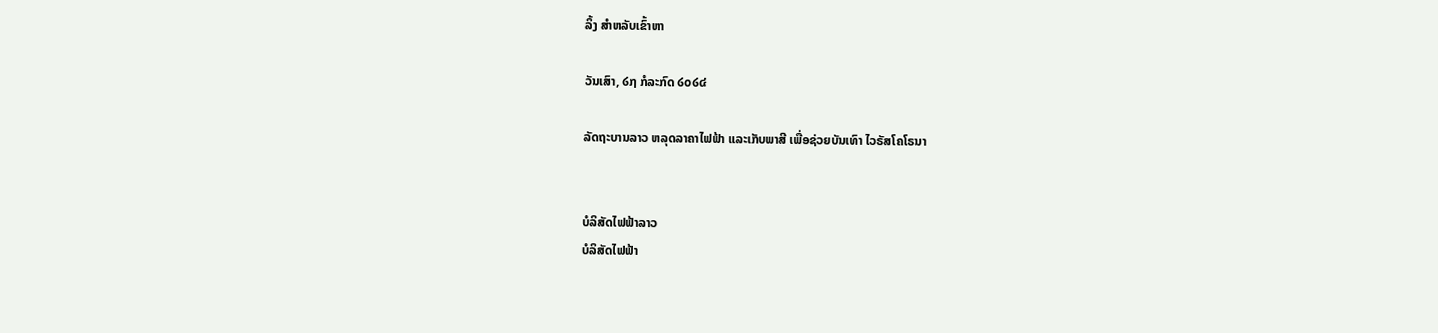ລິ້ງ ສຳຫລັບເຂົ້າຫາ

ວັນເສົາ, ໒໗ ກໍລະກົດ ໒໐໒໔

ລັດຖະບານລາວ ຫລຸດລາຄາໄຟຟ້າ ແລະເກັບພາສີ ເພື່ອຊ່ວຍບັນເທົາ ໄວຣັສໂຄໂຣນາ


ບໍລິສັດໄຟຟ້າລາວ
ບໍລິສັດໄຟຟ້າ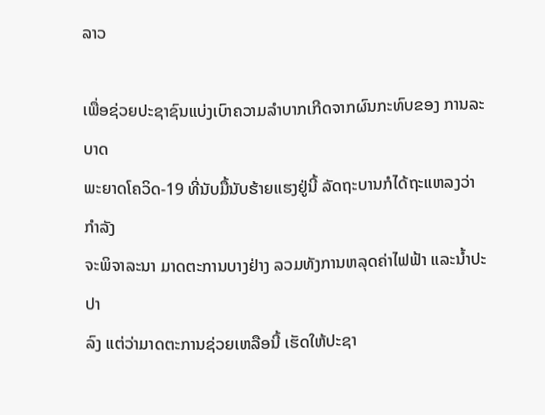ລາວ

ເພື່ອຊ່ວຍປະຊາຊົນແບ່ງເບົາຄວາມລໍາບາກເກີດຈາກຜົນກະທົບຂອງ ການລະບາດ
ພະຍາດໂຄວິດ-19 ທີ່ນັບມື້ນັບຮ້າຍແຮງຢູ່ນີ້ ລັດຖະບານກໍໄດ້ຖະແຫລງວ່າ ກໍາລັງ
ຈະພິຈາລະນາ ມາດຕະການບາງຢ່າງ ລວມທັງການຫລຸດຄ່າໄຟຟ້າ ແລະນໍ້າປະປາ
ລົງ ແຕ່ວ່າມາດຕະການຊ່ວຍເຫລືອນີ້ ເຮັດໃຫ້ປະຊາ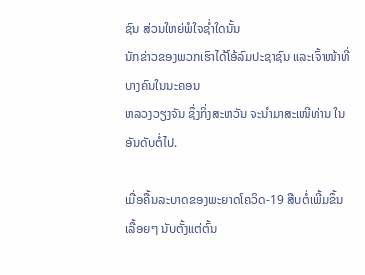ຊົນ ສ່ວນໃຫຍ່ພໍໃຈຊໍ່າໃດນັ້ນ
ນັກຂ່າວຂອງພວກເຮົາໄດ້ໂອ້ລົມປະຊາຊົນ ແລະເຈົ້າໜ້າທີ່ບາງຄົນໃນນະຄອນ
ຫລວງວຽງຈັນ ຊຶ່ງກິ່ງສະຫວັນ ຈະນຳມາສະເໜີທ່ານ ໃນອັນດັບຕໍ່ໄປ.

ເມື່ອຄື້ນລະບາດຂອງພະຍາດໂຄວິດ-19 ສືບຕໍ່ເພີ້ມຂຶ້ນເລື້ອຍໆ ນັບຕັ້ງແຕ່ຕົ້ນ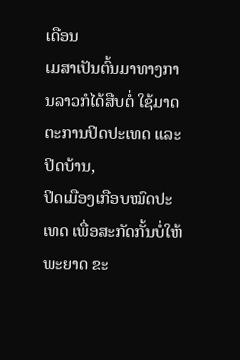ເດືອນ
ເມສາເປັນຕົ້ນມາທາງການລາວກໍໄດ້ສືບຕໍ່ ໃຊ້ມາດຕະການປິດປະເທດ ແລະປິດບ້ານ,
ປິດເມືອງເກືອບໝົດປະເທດ ເພື່ອສະກັດກັ້ນບໍ່ໃຫ້ພະຍາດ ຂະ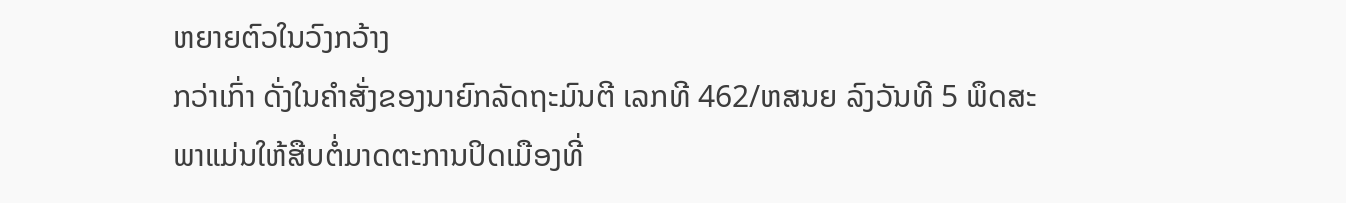ຫຍາຍຕົວໃນວົງກວ້າງ
ກວ່າເກົ່າ ດັ່ງໃນຄໍາສັ່ງຂອງນາຍົກລັດຖະມົນຕີ ເລກທີ 462/ຫສນຍ ລົງວັນທີ 5 ພຶດສະ
ພາແມ່ນໃຫ້ສືບຕໍ່ມາດຕະການປິດເມືອງທີ່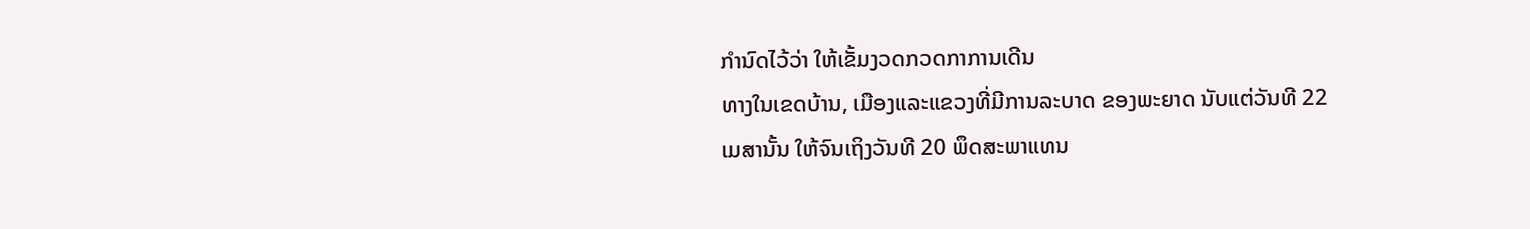ກໍານົດໄວ້ວ່າ ໃຫ້ເຂັ້ມງວດກວດກາການເດີນ
ທາງໃນເຂດບ້ານ, ເມືອງແລະແຂວງທີ່ມີການລະບາດ ຂອງພະຍາດ ນັບແຕ່ວັນທີ 22
ເມສານັ້ນ ໃຫ້ຈົນເຖິງວັນທີ 20 ພຶດສະພາແທນ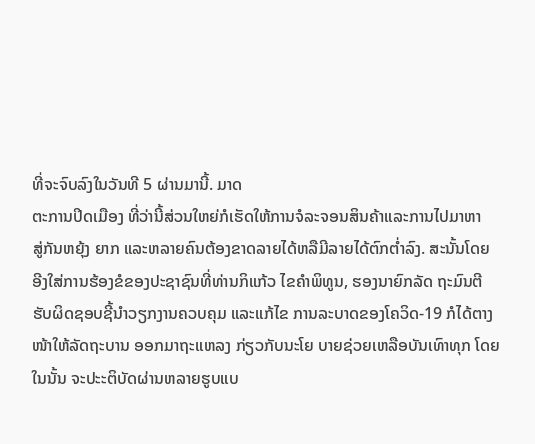ທີ່ຈະຈົບລົງໃນວັນທີ 5 ຜ່ານມານີ້. ມາດ
ຕະການປິດເມືອງ ທີ່ວ່ານີ້ສ່ວນໃຫຍ່ກໍເຮັດໃຫ້ການຈໍລະຈອນສິນຄ້າແລະການໄປມາຫາ
ສູ່ກັນຫຍຸ້ງ ຍາກ ແລະຫລາຍຄົນຕ້ອງຂາດລາຍໄດ້ຫລືມີລາຍໄດ້ຕົກຕໍ່າລົງ. ສະນັ້ນໂດຍ
ອີງໃສ່ການຮ້ອງຂໍຂອງປະຊາຊົນທີ່ທ່ານກິແກ້ວ ໄຂຄໍາພິທູນ, ຮອງນາຍົກລັດ ຖະມົນຕີ
ຮັບຜິດຊອບຊີ້ນໍາວຽກງານຄວບຄຸມ ແລະແກ້ໄຂ ການລະບາດຂອງໂຄວິດ-19 ກໍໄດ້ຕາງ
ໜ້າໃຫ້ລັດຖະບານ ອອກມາຖະແຫລງ ກ່ຽວກັບນະໂຍ ບາຍຊ່ວຍເຫລືອບັນເທົາທຸກ ໂດຍ
ໃນນັ້ນ ຈະປະະຕິບັດຜ່ານຫລາຍຮູບແບ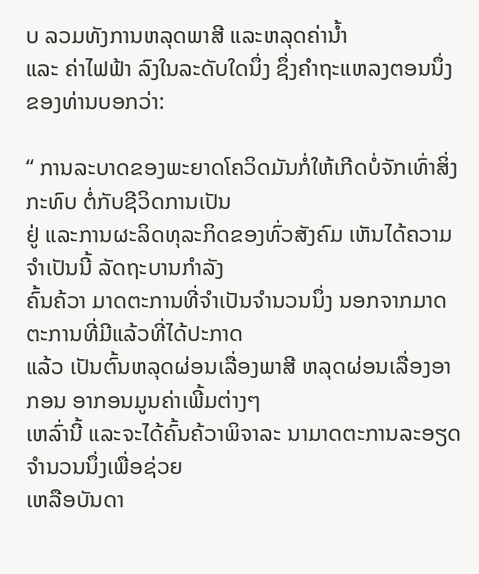ບ ລວມທັງການຫລຸດພາສີ ແລະຫລຸດຄ່ານໍ້າ
ແລະ ຄ່າໄຟຟ້າ ລົງໃນລະດັບໃດນຶ່ງ ຊຶ່ງຄໍາຖະແຫລງຕອນນຶ່ງຂອງທ່ານບອກວ່າ:

“ ການລະບາດຂອງພະຍາດໂຄວິດມັນກໍ່ໃຫ້ເກີດບໍ່ຈັກເທົ່າສິ່ງກະທົບ ຕໍ່ກັບຊີວິດການເປັນ
ຢູ່ ແລະການຜະລິດທຸລະກິດຂອງທົ່ວສັງຄົມ ເຫັນໄດ້ຄວາມຈໍາເປັນນີ້ ລັດຖະບານກໍາລັງ
ຄົ້ນຄ້ວາ ມາດຕະການທີ່ຈໍາເປັນຈໍານວນນຶ່ງ ນອກຈາກມາດຕະການທີ່ມີແລ້ວທີ່ໄດ້ປະກາດ
ແລ້ວ ເປັນຕົ້ນຫລຸດຜ່ອນເລື່ອງພາສີ ຫລຸດຜ່ອນເລື່ອງອາກອນ ອາກອນມູນຄ່າເພີ້ມຕ່າງໆ
ເຫລົ່ານີ້ ແລະຈະໄດ້ຄົ້ນຄ້ວາພິຈາລະ ນາມາດຕະການລະອຽດຈໍານວນນຶ່ງເພື່ອຊ່ວຍ
ເຫລືອບັນດາ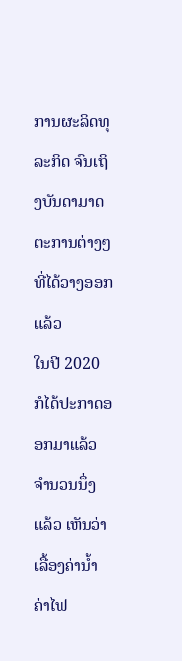ການຜະລິດທຸລະກິດ ຈົນເຖິງບັນດາມາດຕະການຕ່າງໆທີ່ໄດ້ວາງອອກແລ້ວ
ໃນປີ 2020 ກໍໄດ້ປະກາດອອກມາແລ້ວ ຈໍານວນນຶ່ງແລ້ວ ເຫັນວ່າເລື້ອງຄ່ານໍ້າ ຄ່າໄຟ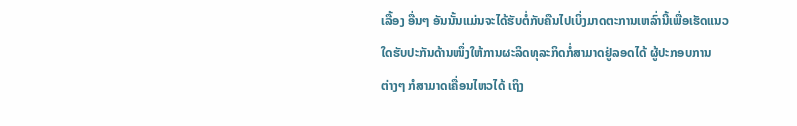ເລື້ອງ ອື່ນໆ ອັນນັ້ນແມ່ນຈະໄດ້ຮັບຕໍ່ກັບຄືນໄປເບິ່ງມາດຕະການເຫລົ່ານີ້ເພື່ອເຮັດແນວ
ໃດຮັບປະກັນດ້ານໜຶ່ງໃຫ້ການຜະລິດທຸລະກິດກໍ່ສາມາດຢູ່ລອດໄດ້ ຜູ້ປະກອບການ
ຕ່າງໆ ກໍສາມາດເຄື່ອນໄຫວໄດ້ ເຖິງ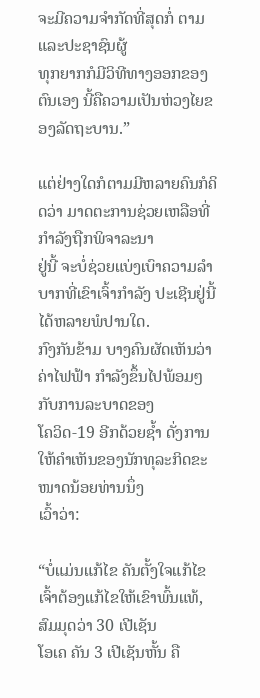ຈະມີຄວາມຈໍາກັດທີ່ສຸດກໍ່ ຕາມ ແລະປະຊາຊົນຜູ້
ທຸກຍາກກໍມີວິທີທາງອອກຂອງຕົນເອງ ນີ້ຄືຄວາມເປັນຫ່ວງໄຍຂອງລັດຖະບານ.”

ແຕ່ຢ່າງໃດກໍຕາມມີຫລາຍຄົນກໍຄິດວ່າ ມາດຕະການຊ່ວຍເຫລືອທີ່ກໍາລັງຖືກພິຈາລະນາ
ຢູ່ນີ້ ຈະບໍ່ຊ່ວຍແບ່ງເບົາຄວາມລໍາບາກທີ່ເຂົາເຈົ້າກໍາລັງ ປະເຊີນຢູ່ນີ້ໄດ້ຫລາຍພໍປານໃດ.
ກົງກັນຂ້າມ ບາງຄົນຜັດເຫັນວ່າ ຄ່າໄຟຟ້າ ກໍາລັງຂຶ້ນໄປພ້ອມໆກັບການລະບາດຂອງ
ໂຄວິດ-19 ອີກດ້ວຍຊໍ້າ ດັ່ງການໃຫ້ຄໍາເຫັນຂອງນັກທຸລະກິດຂະໜາດນ້ອຍທ່ານນຶ່ງ
ເວົ້າວ່າ:

“ບໍ່ແມ່ນແກ້ໄຂ ຄັນຕັ້ງໃຈແກ້ໄຂ ເຈົ້າຕ້ອງແກ້ໄຂໃຫ້ເຂົາພົ້ນແທ້, ສົມມຸດວ່າ 30 ເປີເຊັນ
ໂອເຄ ຄັນ 3 ເປີເຊັນຫັ້ນ ຄື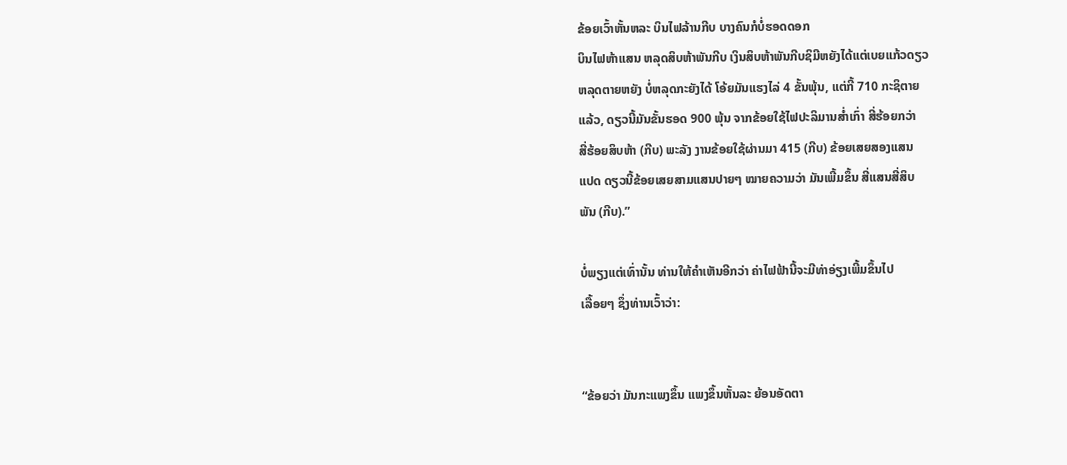ຂ້ອຍເວົ້າຫັ້ນຫລະ ບິນໄຟລ້ານກີບ ບາງຄົນກໍບໍ່ຮອດດອກ
ບິນໄຟຫ້າແສນ ຫລຸດສິບຫ້າພັນກີບ ເງິນສິບຫ້າພັນກີບຊິມີຫຍັງໄດ້ແຕ່ເບຍແກ້ວດຽວ
ຫລຸດຕາຍຫຍັງ ບໍ່ຫລຸດກະຍັງໄດ້ ໂອ້ຍມັນແຮງໄລ່ 4 ຂັ້ນພຸ້ນ, ແຕ່ກີ້ 710 ກະຊິຕາຍ
ແລ້ວ, ດຽວນີ້ມັນຂັ້ນຮອດ 900 ພຸ້ນ ຈາກຂ້ອຍໃຊ້ໄຟປະລິມານສໍ່າເກົ່າ ສີ່ຮ້ອຍກວ່າ
ສີ່ຮ້ອຍສິບຫ້າ (ກີບ) ພະລັງ ງານຂ້ອຍໃຊ້ຜ່ານມາ 415 (ກີບ) ຂ້ອຍເສຍສອງແສນ
ແປດ ດຽວນີ້ຂ້ອຍເສຍສາມແສນປາຍໆ ໝາຍຄວາມວ່າ ມັນເພີ້ມຂຶ້ນ ສີ່ແສນສີ່ສິບ
ພັນ (ກີບ).”

ບໍ່ພຽງແຕ່ເທົ່ານັ້ນ ທ່ານໃຫ້ຄໍາເຫັນອີກວ່າ ຄ່າໄຟຟ້ານີ້ຈະມີທ່າອ່ຽງເພີ້ມຂຶ້ນໄປ
ເລື້ອຍໆ ຊຶ່ງທ່ານເວົ້າວ່າ:


“ຂ້ອຍວ່າ ມັນກະແພງຂຶ້ນ ແພງຂຶ້ນຫັ້ນລະ ຍ້ອນອັດຕາ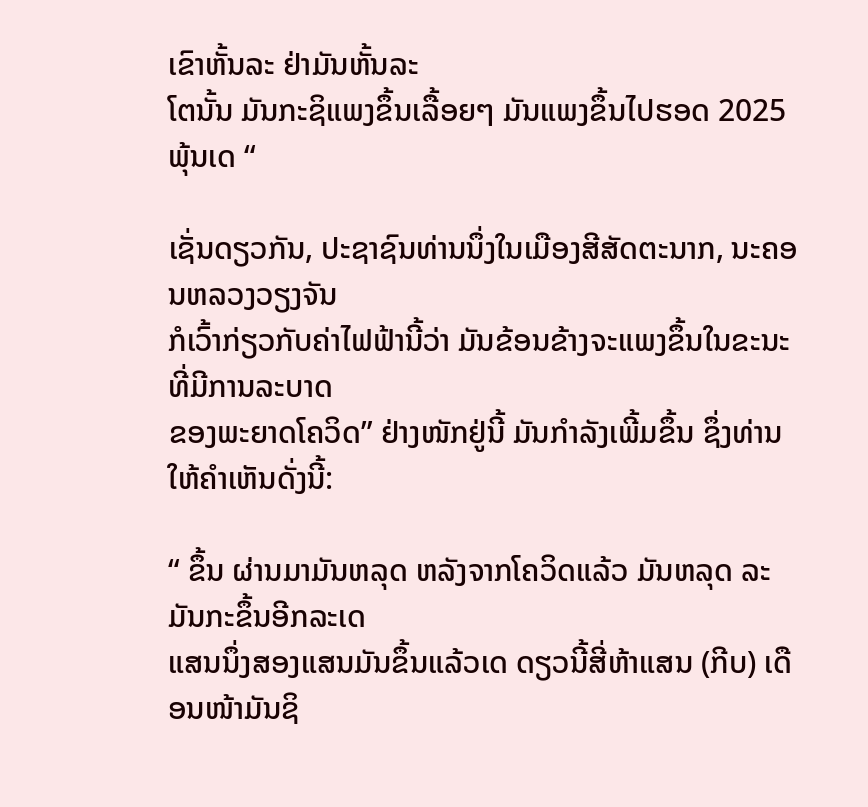ເຂົາຫັ້ນລະ ຢ່າມັນຫັ້ນລະ
ໂຕນັ້ນ ມັນກະຊິແພງຂຶ້ນເລື້ອຍໆ ມັນແພງຂຶ້ນໄປຮອດ 2025 ພຸ້ນເດ “

ເຊັ່ນດຽວກັນ, ປະຊາຊົນທ່ານນຶ່ງໃນເມືອງສີສັດຕະນາກ, ນະຄອນຫລວງວຽງຈັນ
ກໍເວົ້າກ່ຽວກັບຄ່າໄຟຟ້ານີ້ວ່າ ມັນຂ້ອນຂ້າງຈະແພງຂຶ້ນໃນຂະນະທີ່ມີການລະບາດ
ຂອງພະຍາດໂຄວິດ” ຢ່າງໜັກຢູ່ນີ້ ມັນກໍາລັງເພີ້ມຂຶ້ນ ຊຶ່ງທ່ານໃຫ້ຄໍາເຫັນດັ່ງນີ້:

“ ຂຶ້ນ ຜ່ານມາມັນຫລຸດ ຫລັງຈາກໂຄວິດແລ້ວ ມັນຫລຸດ ລະມັນກະຂຶ້ນອີກລະເດ
ແສນນຶ່ງສອງແສນມັນຂຶ້ນແລ້ວເດ ດຽວນີ້ສີ່ຫ້າແສນ (ກີບ) ເດືອນໜ້າມັນຊິ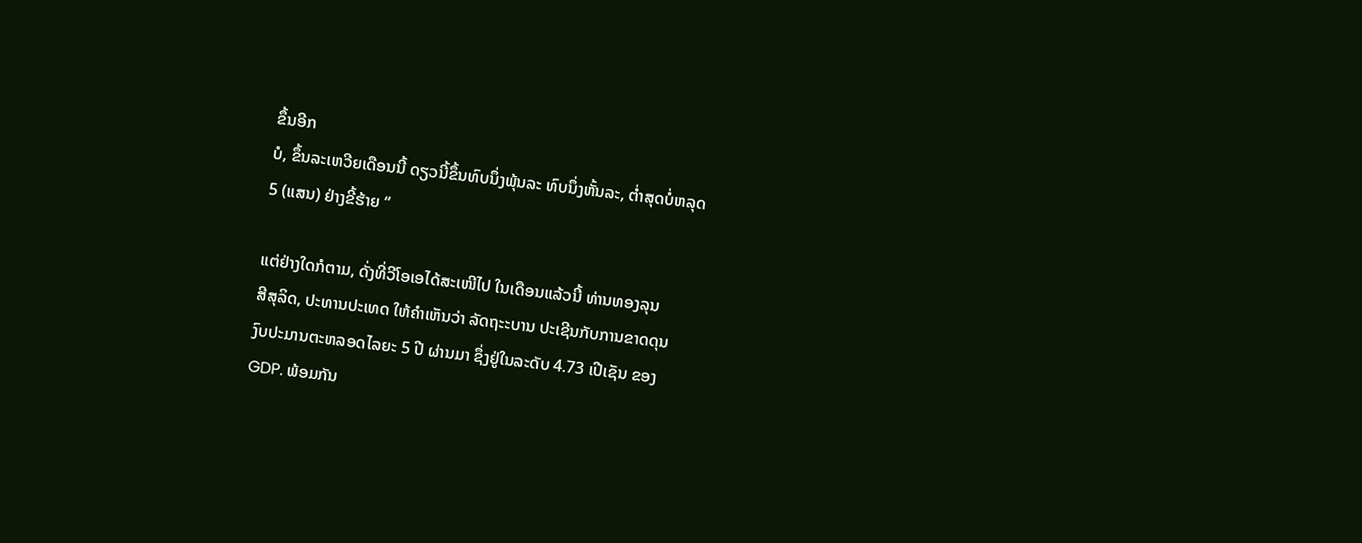ຂຶ້ນອີກ
ບໍ, ຂຶ້ນລະເຫວີຍເດືອນນີ້ ດຽວນີ້ຂຶ້ນທົບນຶ່ງພຸ້ນລະ ທົບນຶ່ງຫັ້ນລະ, ຕໍ່າສຸດບໍ່ຫລຸດ
5 (ແສນ) ຢ່າງຂີ້ຮ້າຍ “

ແຕ່ຢ່າງໃດກໍຕາມ, ດັ່ງທີ່ວີໂອເອໄດ້ສະເໜີໄປ ໃນເດືອນແລ້ວນີ້ ທ່ານທອງລຸນ
ສີສຸລິດ, ປະທານປະເທດ ໃຫ້ຄໍາເຫັນວ່າ ລັດຖະະບານ ປະເຊີນກັບການຂາດດຸນ
ງົບປະມານຕະຫລອດໄລຍະ 5 ປີ ຜ່ານມາ ຊຶ່ງຢູ່ໃນລະດັບ 4.73 ເປີເຊັນ ຂອງ
GDP. ພ້ອມກັນ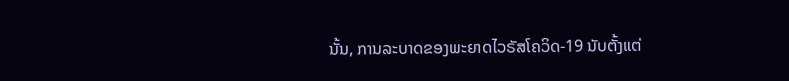ນັ້ນ, ການລະບາດຂອງພະຍາດໄວຣັສໂຄວິດ-19 ນັບຕັ້ງແຕ່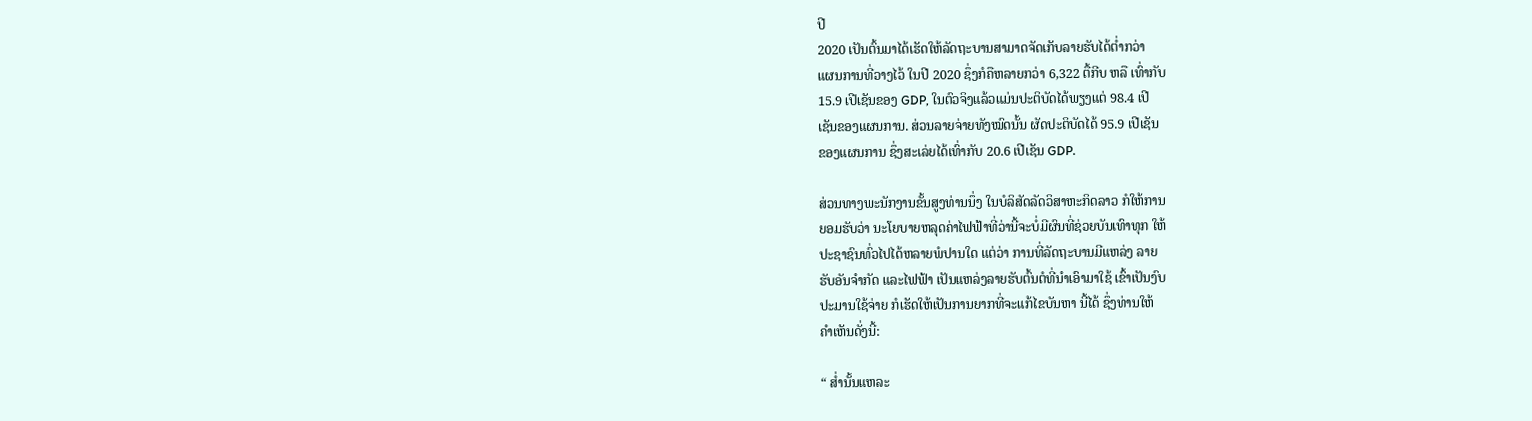ປີ
2020 ເປັນຕົ້ນມາໄດ້ເຮັດໃຫ້ລັດຖະບານສາມາດຈັດເກັບລາຍຮັບໄດ້ຕ່ຳກວ່າ
ແຜນການທີ່ວາງໄວ້ ໃນປີ 2020 ຊຶ່ງກໍຄືຫລາຍກວ່າ 6,322 ຕື້ກີບ ຫລື ເທົ່າກັບ
15.9 ເປີເຊັນຂອງ GDP, ໃນຕົວຈິງແລ້ວແມ່ນປະຕິບັດໄດ້ພຽງແຕ່ 98.4 ເປີ
ເຊັນຂອງແຜນການ. ສ່ວນລາຍຈ່າຍທັງໝົດນັ້ນ ຜັດປະຕິບັດໄດ້ 95.9 ເປີເຊັນ
ຂອງແຜນການ ຊຶ່ງສະເລ່ຍໄດ້ເທົ່າກັບ 20.6 ເປີເຊັນ GDP.

ສ່ວນທາງພະນັກງານຂັ້ນສູງທ່ານນຶ່ງ ໃນບໍລິສັດລັດວິສາຫະກິດລາວ ກໍໃຫ້ການ
ຍອມຮັບວ່າ ນະໂຍບາຍຫລຸດຄ່າໄຟຟ້າທີ່ວ່ານີ້ຈະບໍ່ມີຜົນທີ່ຊ່ວຍບັນເທົາທຸກ ໃຫ້
ປະຊາຊົນທົ່ວໄປໄດ້ຫລາຍພໍປານໃດ ແຕ່ວ່າ ການທີ່ລັດຖະບານມີແຫລ່ງ ລາຍ
ຮັບອັນຈໍາກັດ ແລະໄຟຟ້າ ເປັນແຫລ່ງລາຍຮັບຕົ້ນຕໍທີ່ນໍາເອົາມາໃຊ້ ເຂົ້າເປັນງົບ
ປະມານໃຊ້ຈ່າຍ ກໍເຮັດໃຫ້ເປັນການຍາກທີ່ຈະແກ້ໄຂບັນຫາ ນີ້ໄດ້ ຊຶ່ງທ່ານໃຫ້
ຄໍາເຫັນດັ່ງນີ້:

“ ສໍ່ານັ້ນແຫລະ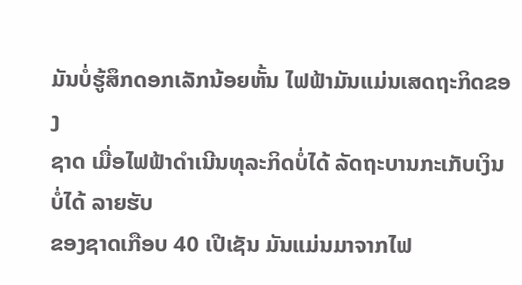ມັນບໍ່ຮູ້ສຶກດອກເລັກນ້ອຍຫັ້ນ ໄຟຟ້າມັນແມ່ນເສດຖະກິດຂອງ
ຊາດ ເມື່ອໄຟຟ້າດໍາເນີນທຸລະກິດບໍ່ໄດ້ ລັດຖະບານກະເກັບເງິນບໍ່ໄດ້ ລາຍຮັບ
ຂອງຊາດເກືອບ 40 ເປີເຊັນ ມັນແມ່ນມາຈາກໄຟ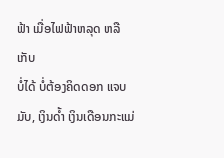ຟ້າ ເມື່ອໄຟຟ້າຫລຸດ ຫລືເກັບ
ບໍ່ໄດ້ ບໍ່ຕ້ອງຄິດດອກ ແຈບມັບ, ເງິນດໍ້າ ເງິນເດືອນກະແມ່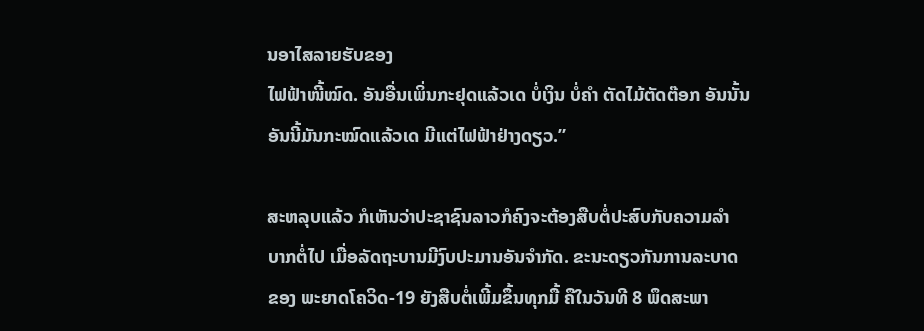ນອາໄສລາຍຮັບຂອງ
ໄຟຟ້າໜີ້ໝົດ. ອັນອື່ນເພິ່ນກະຢຸດແລ້ວເດ ບໍ່ເງິນ ບໍ່ຄໍາ ຕັດໄມ້ຕັດຕ໊ອກ ອັນນັ້ນ
ອັນນີ້ມັນກະໝົດແລ້ວເດ ມີແຕ່ໄຟຟ້າຢ່າງດຽວ.”

ສະຫລຸບແລ້ວ ກໍເຫັນວ່າປະຊາຊົນລາວກໍຄົງຈະຕ້ອງສືບຕໍ່ປະສົບກັບຄວາມລໍາ
ບາກຕໍ່ໄປ ເມື່ອລັດຖະບານມີງົບປະມານອັນຈໍາກັດ. ຂະນະດຽວກັນການລະບາດ
ຂອງ ພະຍາດໂຄວິດ-19 ຍັງສືບຕໍ່ເພີ້ມຂຶ້ນທຸກມື້ ຄືໃນວັນທີ 8 ພຶດສະພາ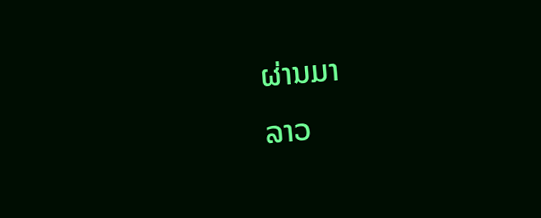ຜ່ານມາ
ລາວ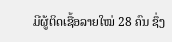ມີຜູ້ຕິດເຊື້ອລາຍໃໝ່ 28 ຄົນ ຊຶ່ງ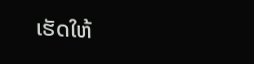ເຮັດໃຫ້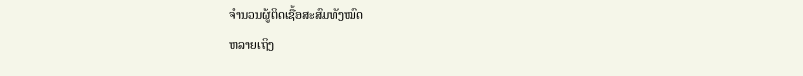ຈໍານວນຜູ້ຕິດເຊື້ອສະສົມທັງໝົດ
ຫລາຍເຖິງ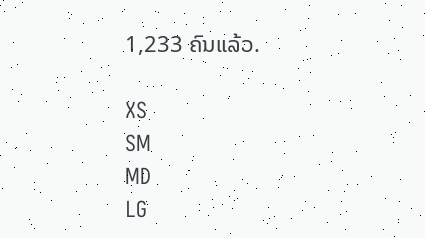1,233 ຄົນແລ້ວ.

XS
SM
MD
LG